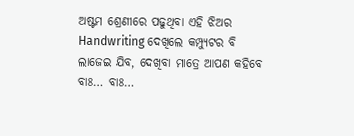ଅଷ୍ଟମ ଶ୍ରେଣୀରେ ପଢୁଥିବା ଏହି ଝିଅର Handwriting ଦେଖିଲେ କମ୍ପ୍ୟୁଟର ବି ଲାଜେଇ ଯିବ, ଦେଖିବା ମାତ୍ରେ ଆପଣ କହିବେ ବାଃ… ବାଃ…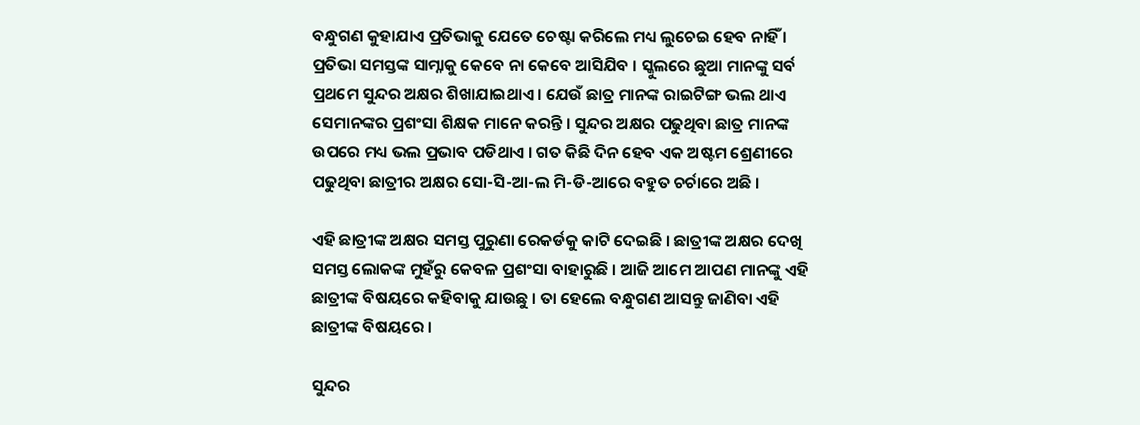ବନ୍ଧୁଗଣ କୁହାଯାଏ ପ୍ରତିଭାକୁ ଯେତେ ଚେଷ୍ଟା କରିଲେ ମଧ୍ୟ ଲୁଚେଇ ହେବ ନାହିଁ । ପ୍ରତିଭା ସମସ୍ତଙ୍କ ସାମ୍ନାକୁ କେବେ ନା କେବେ ଆସିଯିବ । ସ୍କୁଲରେ ଛୁଆ ମାନଙ୍କୁ ସର୍ବ ପ୍ରଥମେ ସୁନ୍ଦର ଅକ୍ଷର ଶିଖାଯାଇଥାଏ । ଯେଉଁ ଛାତ୍ର ମାନଙ୍କ ରାଇଟିଙ୍ଗ ଭଲ ଥାଏ ସେମାନଙ୍କର ପ୍ରଶଂସା ଶିକ୍ଷକ ମାନେ କରନ୍ତି । ସୁନ୍ଦର ଅକ୍ଷର ପଢୁଥିବା ଛାତ୍ର ମାନଙ୍କ ଉପରେ ମଧ୍ୟ ଭଲ ପ୍ରଭାବ ପଡିଥାଏ । ଗତ କିଛି ଦିନ ହେବ ଏକ ଅଷ୍ଟମ ଶ୍ରେଣୀରେ ପଢୁଥିବା ଛାତ୍ରୀର ଅକ୍ଷର ସୋ-ସି-ଆ-ଲ ମି-ଡି-ଆରେ ବହୁତ ଚର୍ଚାରେ ଅଛି ।

ଏହି ଛାତ୍ରୀଙ୍କ ଅକ୍ଷର ସମସ୍ତ ପୁରୁଣା ରେକର୍ଡକୁ କାଟି ଦେଇଛି । ଛାତ୍ରୀଙ୍କ ଅକ୍ଷର ଦେଖି ସମସ୍ତ ଲୋକଙ୍କ ମୁହଁରୁ କେବଳ ପ୍ରଶଂସା ବାହାରୁଛି । ଆଜି ଆମେ ଆପଣ ମାନଙ୍କୁ ଏହି ଛାତ୍ରୀଙ୍କ ବିଷୟରେ କହିବାକୁ ଯାଉଛୁ । ତା ହେଲେ ବନ୍ଧୁଗଣ ଆସନ୍ତୁ ଜାଣିବା ଏହି ଛାତ୍ରୀଙ୍କ ବିଷୟରେ ।

ସୁନ୍ଦର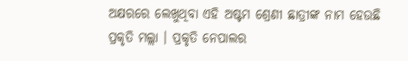ଅକ୍ଷରରେ ଲେଖୁଥିବା ଏହି ଅଷ୍ଟମ ଶ୍ରେଣୀ ଛାତ୍ରୀଙ୍କ ନାମ ହେଉଛି ପ୍ରକୃତି ମଲ୍ଲା । ପ୍ରକୃତି ନେପାଲର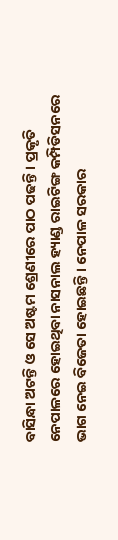ବାସିନ୍ଧା ଅଟନ୍ତି ଓ ସେ ଅଷ୍ଟମ ଶ୍ରେଣୀରେ ପାଠ ପଢନ୍ତି । ପ୍ରକୃତି ନେପାଳରେ ହୋଇଥିବା ନାସନାଲ ହ୍ୟାଣ୍ଡ ରାଇଟିଙ୍ଗ କମ୍ପିଡିସନରେ ଭାଗ ନେଇ ବିଜେତା ହୋଇଛନ୍ତି । ନେପାଳ ସରକାର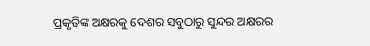ପ୍ରକୃତିଙ୍କ ଅକ୍ଷରକୁ ଦେଶର ସବୁଠାରୁ ସୁନ୍ଦର ଅକ୍ଷରର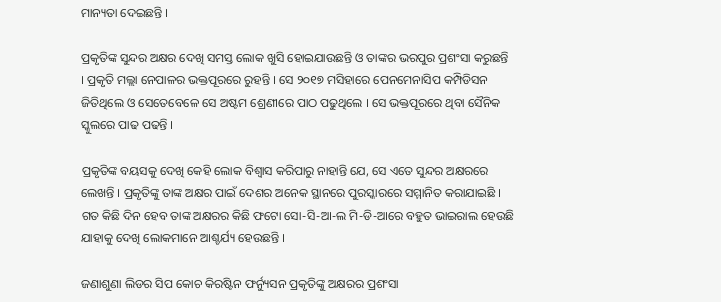ମାନ୍ୟତା ଦେଇଛନ୍ତି ।

ପ୍ରକୃତିଙ୍କ ସୁନ୍ଦର ଅକ୍ଷର ଦେଖି ସମସ୍ତ ଲୋକ ଖୁସି ହୋଇଯାଉଛନ୍ତି ଓ ତାଙ୍କର ଭରପୁର ପ୍ରଶଂସା କରୁଛନ୍ତି । ପ୍ରକୃତି ମଲ୍ଲା ନେପାଳର ଭକ୍ତପୂରରେ ରୁହନ୍ତି । ସେ ୨୦୧୭ ମସିହାରେ ପେନମେନାସିପ କମ୍ପିଡିସନ ଜିତିଥିଲେ ଓ ସେତେବେଳେ ସେ ଅଷ୍ଟମ ଶ୍ରେଣୀରେ ପାଠ ପଢୁଥିଲେ । ସେ ଭକ୍ତପୂରରେ ଥିବା ସୈନିକ ସ୍କୁଲରେ ପାଢ ପଢନ୍ତି ।

ପ୍ରକୃତିଙ୍କ ବୟସକୁ ଦେଖି କେହି ଲୋକ ବିଶ୍ଵାସ କରିପାରୁ ନାହାନ୍ତି ଯେ, ସେ ଏତେ ସୁନ୍ଦର ଅକ୍ଷରରେ ଲେଖନ୍ତି । ପ୍ରକୃତିଙ୍କୁ ତାଙ୍କ ଅକ୍ଷର ପାଇଁ ଦେଶର ଅନେକ ସ୍ଥାନରେ ପୁରସ୍କାରରେ ସମ୍ମାନିତ କରାଯାଇଛି । ଗତ କିଛି ଦିନ ହେବ ତାଙ୍କ ଅକ୍ଷରର କିଛି ଫଟୋ ସୋ-ସି-ଆ-ଲ ମି-ଡି-ଆରେ ବହୁତ ଭାଇରାଲ ହେଉଛି ଯାହାକୁ ଦେଖି ଲୋକମାନେ ଆଶ୍ଚର୍ଯ୍ୟ ହେଉଛନ୍ତି ।

ଜଣାଶୁଣା ଲିଡର ସିପ କୋଚ କିରଷ୍ଟିନ ଫର୍ନ୍ୟୁସନ ପ୍ରକୃତିଙ୍କୁ ଅକ୍ଷରର ପ୍ରଶଂସା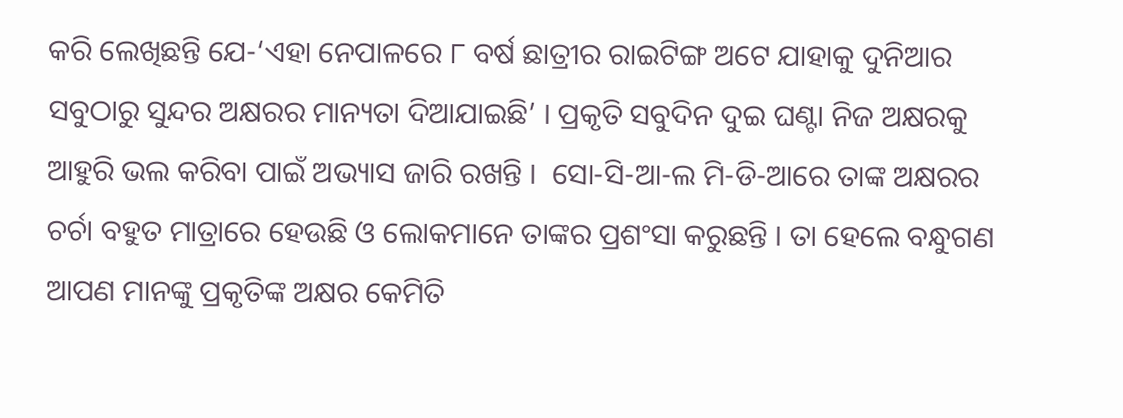କରି ଲେଖିଛନ୍ତି ଯେ-‘ଏହା ନେପାଳରେ ୮ ବର୍ଷ ଛାତ୍ରୀର ରାଇଟିଙ୍ଗ ଅଟେ ଯାହାକୁ ଦୁନିଆର ସବୁଠାରୁ ସୁନ୍ଦର ଅକ୍ଷରର ମାନ୍ୟତା ଦିଆଯାଇଛି’ । ପ୍ରକୃତି ସବୁଦିନ ଦୁଇ ଘଣ୍ଟା ନିଜ ଅକ୍ଷରକୁ ଆହୁରି ଭଲ କରିବା ପାଇଁ ଅଭ୍ୟାସ ଜାରି ରଖନ୍ତି ।  ସୋ-ସି-ଆ-ଲ ମି-ଡି-ଆରେ ତାଙ୍କ ଅକ୍ଷରର ଚର୍ଚା ବହୁତ ମାତ୍ରାରେ ହେଉଛି ଓ ଲୋକମାନେ ତାଙ୍କର ପ୍ରଶଂସା କରୁଛନ୍ତି । ତା ହେଲେ ବନ୍ଧୁଗଣ ଆପଣ ମାନଙ୍କୁ ପ୍ରକୃତିଙ୍କ ଅକ୍ଷର କେମିତି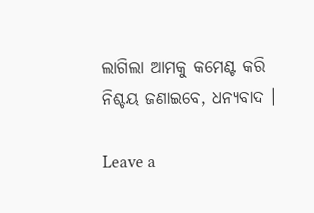ଲାଗିଲା ଆମକୁ କମେଣ୍ଟ କରି ନିଶ୍ଚୟ ଜଣାଇବେ, ଧନ୍ୟବାଦ ।

Leave a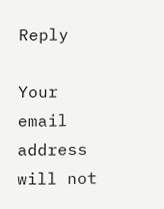Reply

Your email address will not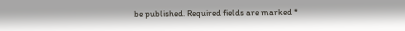be published. Required fields are marked *